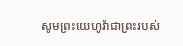សូមព្រះយេហូវ៉ាជាព្រះរបស់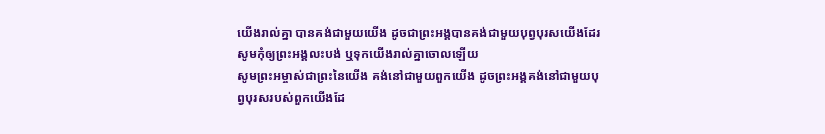យើងរាល់គ្នា បានគង់ជាមួយយើង ដូចជាព្រះអង្គបានគង់ជាមួយបុព្វបុរសយើងដែរ សូមកុំឲ្យព្រះអង្គលះបង់ ឬទុកយើងរាល់គ្នាចោលឡើយ
សូមព្រះអម្ចាស់ជាព្រះនៃយើង គង់នៅជាមួយពួកយើង ដូចព្រះអង្គគង់នៅជាមួយបុព្វបុរសរបស់ពួកយើងដែ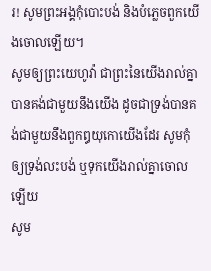រ! សូមព្រះអង្គកុំបោះបង់ និងបំភ្លេចពួកយើងចោលឡើយ។
សូមឲ្យព្រះយេហូវ៉ា ជាព្រះនៃយើងរាល់គ្នា បានគង់ជាមួយនឹងយើង ដូចជាទ្រង់បានគង់ជាមួយនឹងពួកឰយុកោយើងដែរ សូមកុំឲ្យទ្រង់លះបង់ ឬទុកយើងរាល់គ្នាចោលឡើយ
សូម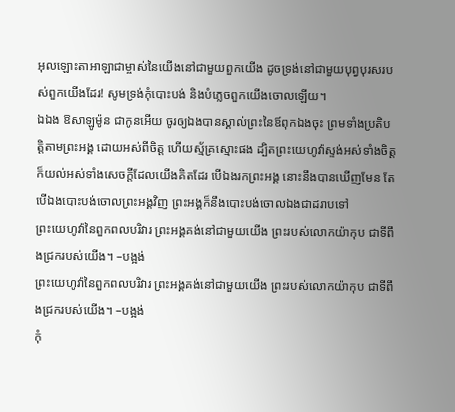អុលឡោះតាអាឡាជាម្ចាស់នៃយើងនៅជាមួយពួកយើង ដូចទ្រង់នៅជាមួយបុព្វបុរសរបស់ពួកយើងដែរ! សូមទ្រង់កុំបោះបង់ និងបំភ្លេចពួកយើងចោលឡើយ។
ឯឯង ឱសាឡូម៉ូន ជាកូនអើយ ចូរឲ្យឯងបានស្គាល់ព្រះនៃឪពុកឯងចុះ ព្រមទាំងប្រតិបត្តិតាមព្រះអង្គ ដោយអស់ពីចិត្ត ហើយស្ម័គ្រស្មោះផង ដ្បិតព្រះយេហូវ៉ាស្ទង់អស់ទាំងចិត្ត ក៏យល់អស់ទាំងសេចក្ដីដែលយើងគិតដែរ បើឯងរកព្រះអង្គ នោះនឹងបានឃើញមែន តែបើឯងបោះបង់ចោលព្រះអង្គវិញ ព្រះអង្គក៏នឹងបោះបង់ចោលឯងជាដរាបទៅ
ព្រះយេហូវ៉ានៃពួកពលបរិវារ ព្រះអង្គគង់នៅជាមួយយើង ព្រះរបស់លោកយ៉ាកុប ជាទីពឹងជ្រករបស់យើង។ –បង្អង់
ព្រះយេហូវ៉ានៃពួកពលបរិវារ ព្រះអង្គគង់នៅជាមួយយើង ព្រះរបស់លោកយ៉ាកុប ជាទីពឹងជ្រករបស់យើង។ –បង្អង់
កុំ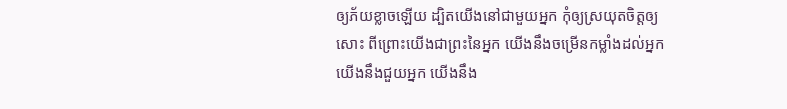ឲ្យភ័យខ្លាចឡើយ ដ្បិតយើងនៅជាមួយអ្នក កុំឲ្យស្រយុតចិត្តឲ្យសោះ ពីព្រោះយើងជាព្រះនៃអ្នក យើងនឹងចម្រើនកម្លាំងដល់អ្នក យើងនឹងជួយអ្នក យើងនឹង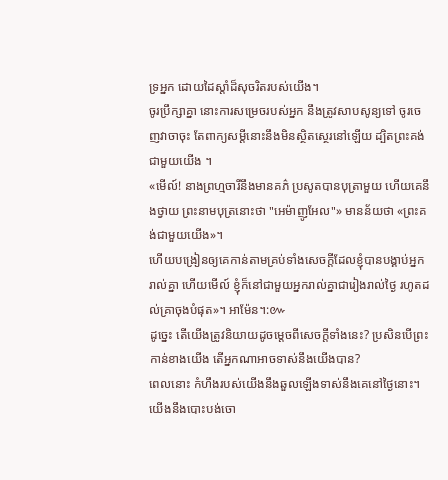ទ្រអ្នក ដោយដៃស្តាំដ៏សុចរិតរបស់យើង។
ចូរប្រឹក្សាគ្នា នោះការសម្រេចរបស់អ្នក នឹងត្រូវសាបសូន្យទៅ ចូរចេញវាចាចុះ តែពាក្យសម្ដីនោះនឹងមិនស្ថិតស្ថេរនៅឡើយ ដ្បិតព្រះគង់ជាមួយយើង ។
«មើល៍! នាងព្រហ្មចារីនឹងមានគភ៌ ប្រសូតបានបុត្រាមួយ ហើយគេនឹងថ្វាយ ព្រះនាមបុត្រនោះថា "អេម៉ាញូអែល"» មានន័យថា «ព្រះគង់ជាមួយយើង»។
ហើយបង្រៀនឲ្យគេកាន់តាមគ្រប់ទាំងសេចក្តីដែលខ្ញុំបានបង្គាប់អ្នករាល់គ្នា ហើយមើល៍ ខ្ញុំក៏នៅជាមួយអ្នករាល់គ្នាជារៀងរាល់ថ្ងៃ រហូតដល់គ្រាចុងបំផុត»។ អាម៉ែន។:៚
ដូច្នេះ តើយើងត្រូវនិយាយដូចម្តេចពីសេចក្តីទាំងនេះ? ប្រសិនបើព្រះកាន់ខាងយើង តើអ្នកណាអាចទាស់នឹងយើងបាន?
ពេលនោះ កំហឹងរបស់យើងនឹងឆួលឡើងទាស់នឹងគេនៅថ្ងៃនោះ។ យើងនឹងបោះបង់ចោ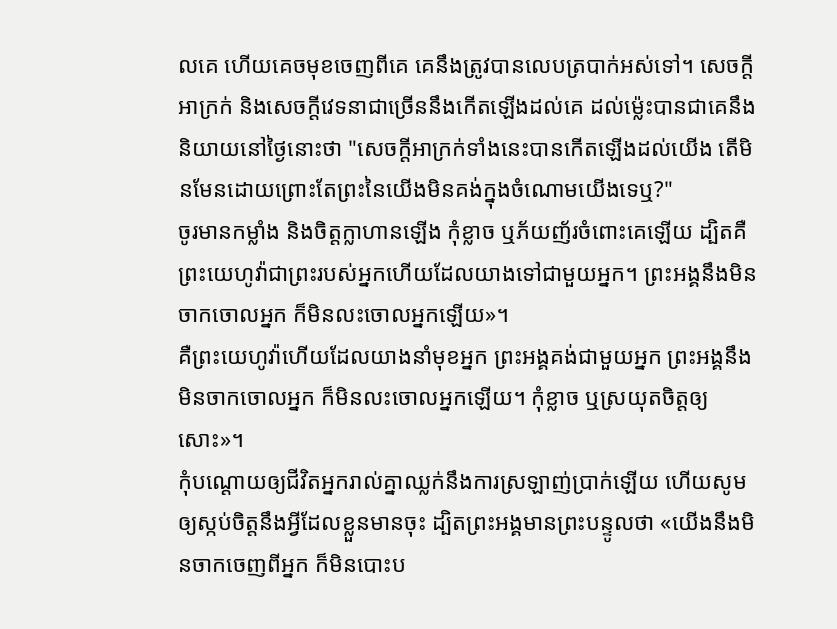លគេ ហើយគេចមុខចេញពីគេ គេនឹងត្រូវបានលេបត្របាក់អស់ទៅ។ សេចក្ដីអាក្រក់ និងសេចក្ដីវេទនាជាច្រើននឹងកើតឡើងដល់គេ ដល់ម៉្លេះបានជាគេនឹងនិយាយនៅថ្ងៃនោះថា "សេចក្ដីអាក្រក់ទាំងនេះបានកើតឡើងដល់យើង តើមិនមែនដោយព្រោះតែព្រះនៃយើងមិនគង់ក្នុងចំណោមយើងទេឬ?"
ចូរមានកម្លាំង និងចិត្តក្លាហានឡើង កុំខ្លាច ឬភ័យញ័រចំពោះគេឡើយ ដ្បិតគឺព្រះយេហូវ៉ាជាព្រះរបស់អ្នកហើយដែលយាងទៅជាមួយអ្នក។ ព្រះអង្គនឹងមិនចាកចោលអ្នក ក៏មិនលះចោលអ្នកឡើយ»។
គឺព្រះយេហូវ៉ាហើយដែលយាងនាំមុខអ្នក ព្រះអង្គគង់ជាមួយអ្នក ព្រះអង្គនឹងមិនចាកចោលអ្នក ក៏មិនលះចោលអ្នកឡើយ។ កុំខ្លាច ឬស្រយុតចិត្តឲ្យសោះ»។
កុំបណ្ដោយឲ្យជីវិតអ្នករាល់គ្នាឈ្លក់នឹងការស្រឡាញ់ប្រាក់ឡើយ ហើយសូមឲ្យស្កប់ចិត្តនឹងអ្វីដែលខ្លួនមានចុះ ដ្បិតព្រះអង្គមានព្រះបន្ទូលថា «យើងនឹងមិនចាកចេញពីអ្នក ក៏មិនបោះប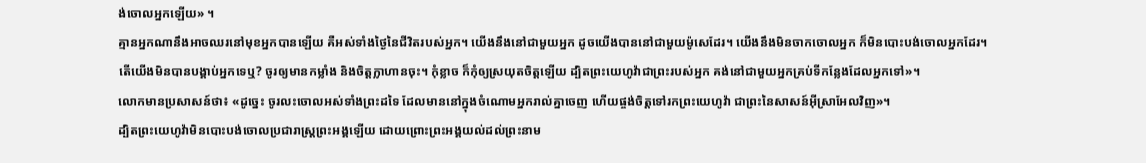ង់ចោលអ្នកឡើយ» ។
គ្មានអ្នកណានឹងអាចឈរនៅមុខអ្នកបានឡើយ គឺអស់ទាំងថ្ងៃនៃជីវិតរបស់អ្នក។ យើងនឹងនៅជាមួយអ្នក ដូចយើងបាននៅជាមួយម៉ូសេដែរ។ យើងនឹងមិនចាកចោលអ្នក ក៏មិនបោះបង់ចោលអ្នកដែរ។
តើយើងមិនបានបង្គាប់អ្នកទេឬ? ចូរឲ្យមានកម្លាំង និងចិត្តក្លាហានចុះ។ កុំខ្លាច ក៏កុំឲ្យស្រយុតចិត្តឡើយ ដ្បិតព្រះយេហូវ៉ាជាព្រះរបស់អ្នក គង់នៅជាមួយអ្នកគ្រប់ទីកន្លែងដែលអ្នកទៅ»។
លោកមានប្រសាសន៍ថា៖ «ដូច្នេះ ចូរលះចោលអស់ទាំងព្រះដទៃ ដែលមាននៅក្នុងចំណោមអ្នករាល់គ្នាចេញ ហើយផ្ចង់ចិត្តទៅរកព្រះយេហូវ៉ា ជាព្រះនៃសាសន៍អ៊ីស្រាអែលវិញ»។
ដ្បិតព្រះយេហូវ៉ាមិនបោះបង់ចោលប្រជារាស្ត្រព្រះអង្គឡើយ ដោយព្រោះព្រះអង្គយល់ដល់ព្រះនាម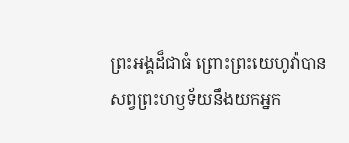ព្រះអង្គដ៏ជាធំ ព្រោះព្រះយេហូវ៉ាបានសព្វព្រះហឫទ័យនឹងយកអ្នក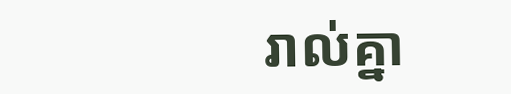រាល់គ្នា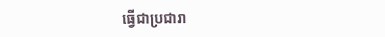ធ្វើជាប្រជារា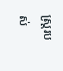ស្ត្ររបស់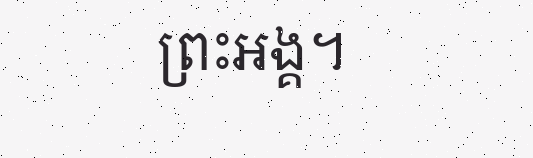ព្រះអង្គ។